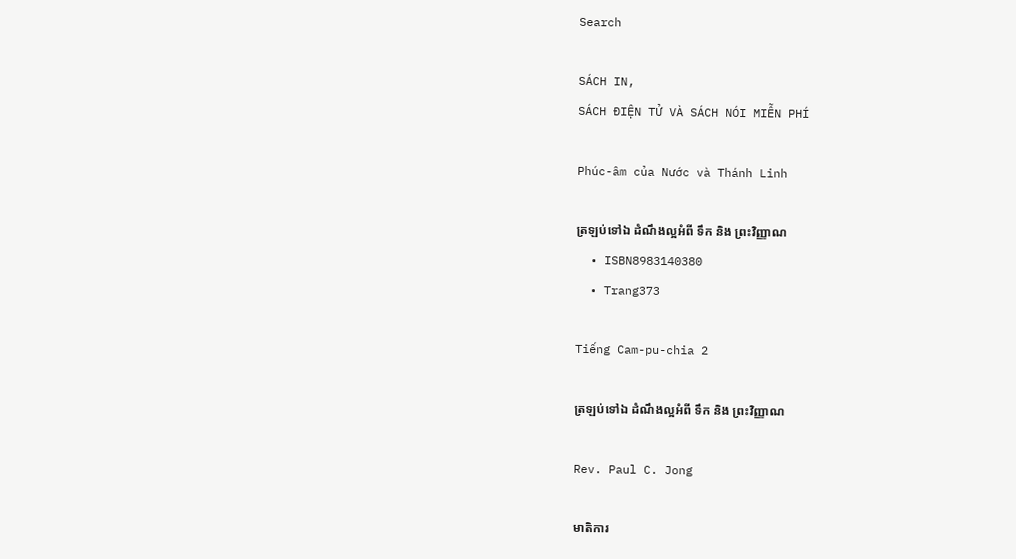Search

SÁCH IN,
SÁCH ĐIỆN TỬ VÀ SÁCH NÓI MIỄN PHÍ

Phúc-âm của Nước và Thánh Linh

ត្រឡប់ទៅឯ ដំណឹងល្អអំពី ទឹក និង ព្រះវិញ្ញាណ
  • ISBN8983140380
  • Trang373

Tiếng Cam-pu-chia 2

ត្រឡប់ទៅឯ ដំណឹងល្អអំពី ទឹក និង ព្រះវិញ្ញាណ

Rev. Paul C. Jong

មាតិការ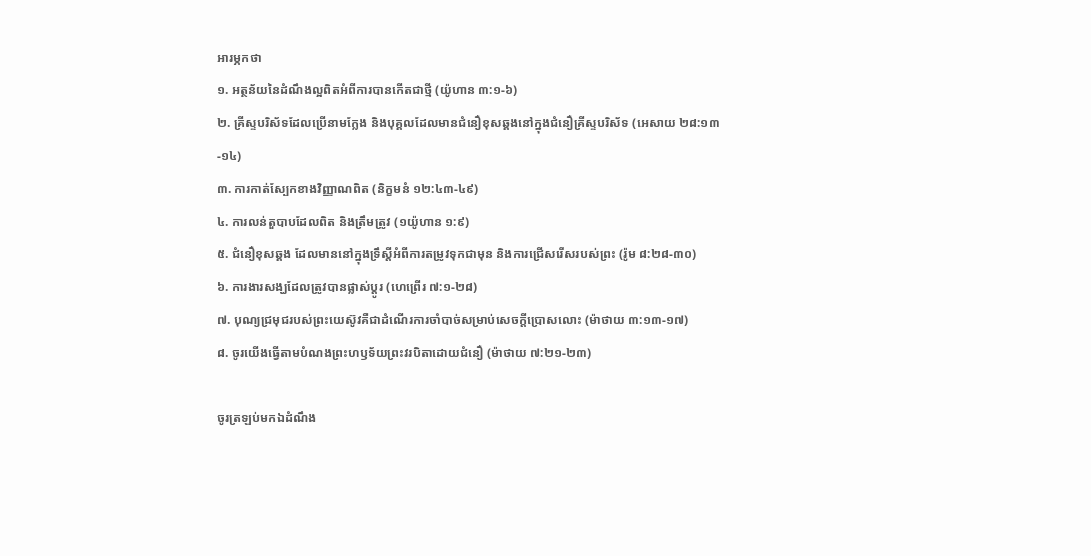អារម្ភកថា
១. អត្ថន័យនៃដំណឹងល្អពិតអំពីការបានកើតជាថ្មី (យ៉ូហាន ៣:១-៦)
២. គ្រីស្ទបរិស័ទដែលប្រើនាមក្លែង និងបុគ្គលដែលមានជំនឿខុសឆ្គងនៅក្នុងជំនឿគ្រីស្ទបរិស័ទ (អេសាយ ២៨:១៣-១៤)
៣. ការកាត់ស្បែកខាងវិញ្ញាណពិត (និក្ខមនំ ១២:៤៣-៤៩)
៤. ការលន់តួបាបដែលពិត និងត្រឹមត្រូវ (១យ៉ូហាន ១:៩)
៥. ជំនឿខុសឆ្គង ដែលមាននៅក្នុងទ្រឹស្តីអំពីការតម្រូវទុកជាមុន និងការជ្រើសរើសរបស់ព្រះ (រ៉ូម ៨:២៨-៣០)
៦. ការងារសង្ឃដែលត្រូវបានផ្លាស់ប្តូរ (ហេព្រើរ ៧:១-២៨)
៧. បុណ្យជ្រមុជរបស់ព្រះយេស៊ូវគឺជាដំណើរការចាំបាច់សម្រាប់សេចក្តីប្រោសលោះ (ម៉ាថាយ ៣:១៣-១៧)
៨. ចូរយើងធ្វើតាមបំណងព្រះហឫទ័យព្រះវរបិតាដោយជំនឿ (ម៉ាថាយ ៧:២១-២៣)

ចូរត្រឡប់មកឯដំណឹង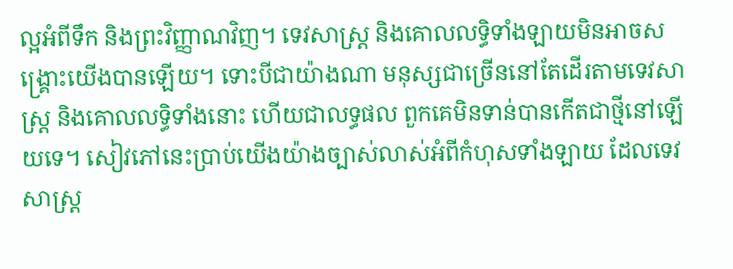ល្អអំពីទឹក និងព្រះវិញ្ញាណវិញ។ ទេវសាស្ត្រ និងគោលលទ្ធិទាំងឡាយមិនអាចសង្រ្គោះយើងបានឡើយ។ ទោះបីជាយ៉ាងណា មនុស្សជាច្រើននៅតែដើរតាមទេវសាស្ត្រ និងគោលលទ្ធិទាំងនោះ ហើយជាលទ្ធផល ពួកគេមិនទាន់បានកើតជាថ្មីនៅឡើយទេ។ សៀវភៅនេះប្រាប់យើងយ៉ាងច្បាស់លាស់អំពីកំហុសទាំងឡាយ ដែលទេវសាស្ត្រ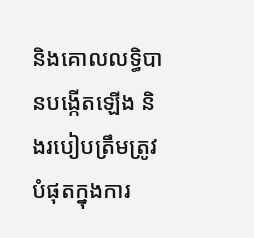និងគោលលទ្ធិបានបង្កើតឡើង និងរបៀបត្រឹមត្រូវបំផុតក្នុងការ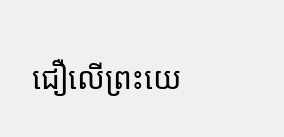ជឿលើព្រះយេ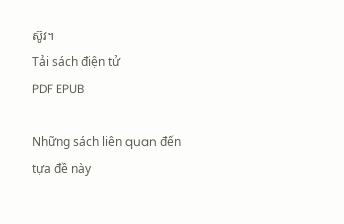ស៊ូវ។
Tải sách điện tử
PDF EPUB

Những sách liên quan đến tựa đề này